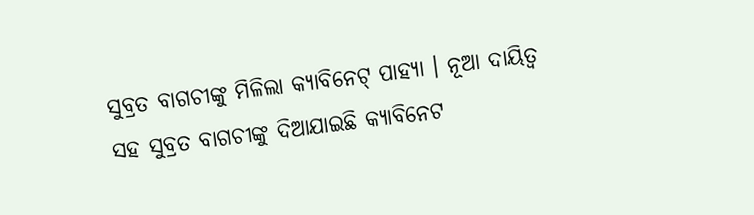ସୁବ୍ରତ ବାଗଚୀଙ୍କୁ ମିଳିଲା କ୍ୟାବିନେଟ୍ ପାହ୍ୟା । ନୂଆ ଦାୟିତ୍ୱ ସହ ସୁବ୍ରତ ବାଗଚୀଙ୍କୁ ଦିଆଯାଇଛି କ୍ୟାବିନେଟ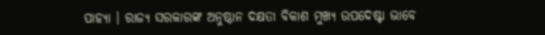ପାହ୍ୟା । ରାଜ୍ୟ ସରକାରଙ୍କ ଅନୁଷ୍ଠାନ ଦକ୍ଷତା ବିକାଶ ମୁଖ୍ୟ ଉପଦେଷ୍ଟା ଭାବେ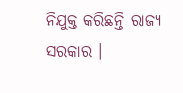ନିଯୁକ୍ତ କରିଛନ୍ତି ରାଜ୍ୟ ସରକାର ।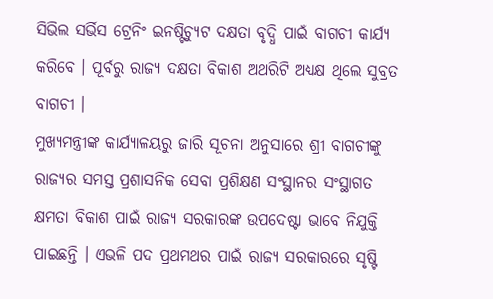ସିଭିଲ ସର୍ଭିସ ଟ୍ରେନିଂ ଇନଷ୍ଟିଚ୍ୟୁଟ ଦକ୍ଷତା ବୃଦ୍ଧି ପାଇଁ ବାଗଚୀ କାର୍ଯ୍ୟ କରିବେ । ପୂର୍ବରୁ ରାଜ୍ୟ ଦକ୍ଷତା ବିକାଶ ଅଥରିଟି ଅଧ୍ୟକ୍ଷ ଥିଲେ ସୁବ୍ରତ ବାଗଚୀ ।
ମୁଖ୍ୟମନ୍ତ୍ରୀଙ୍କ କାର୍ଯ୍ୟାଳୟରୁ ଜାରି ସୂଚନା ଅନୁସାରେ ଶ୍ରୀ ବାଗଚୀଙ୍କୁ ରାଜ୍ୟର ସମସ୍ତ ପ୍ରଶାସନିକ ସେବା ପ୍ରଶିକ୍ଷଣ ସଂସ୍ଥାନର ସଂସ୍ଥାଗତ କ୍ଷମତା ବିକାଶ ପାଇଁ ରାଜ୍ୟ ସରକାରଙ୍କ ଉପଦେଷ୍ଟା ଭାବେ ନିଯୁକ୍ତି ପାଇଛନ୍ତି । ଏଭଳି ପଦ ପ୍ରଥମଥର ପାଇଁ ରାଜ୍ୟ ସରକାରରେ ସୃଷ୍ଟି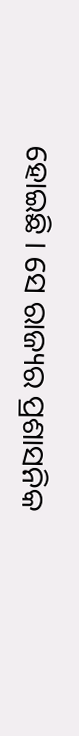ହୋଇଛି । ସେ ରାଜ୍ୟର ପ୍ରଶାସନିକ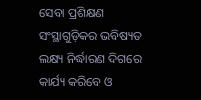ସେବା ପ୍ରଶିକ୍ଷଣ ସଂସ୍ଥାଗୁଡ଼ିକର ଭବିଷ୍ୟତ ଲକ୍ଷ୍ୟ ନିର୍ଦ୍ଧାରଣ ଦିଗରେ କାର୍ଯ୍ୟ କରିବେ ଓ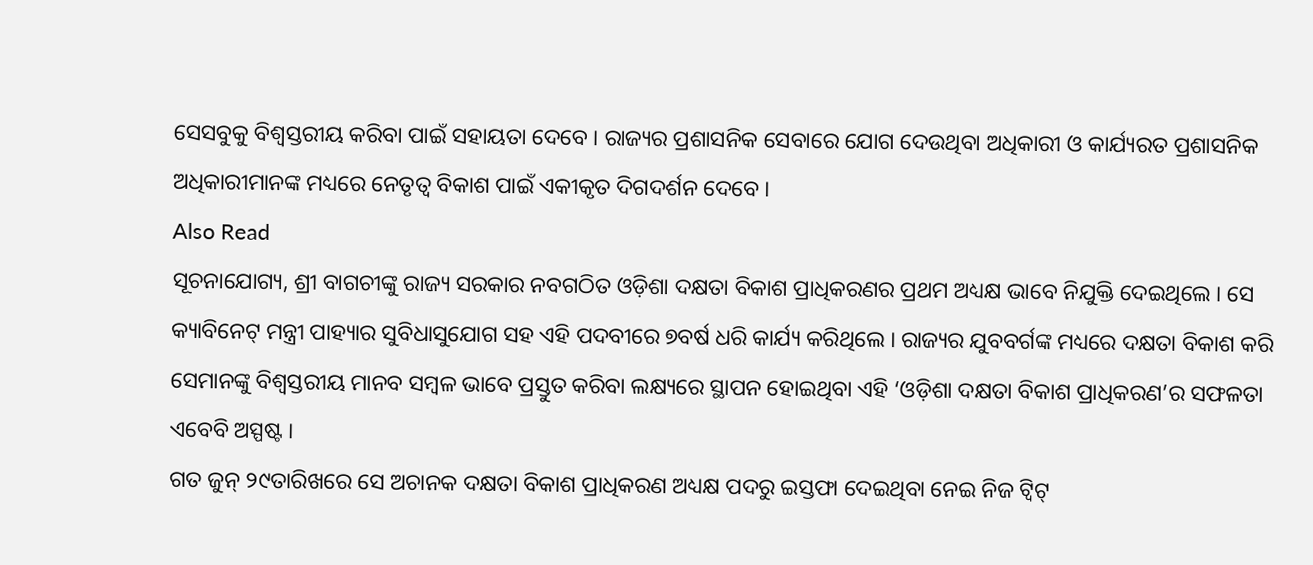ସେସବୁକୁ ବିଶ୍ୱସ୍ତରୀୟ କରିବା ପାଇଁ ସହାୟତା ଦେବେ । ରାଜ୍ୟର ପ୍ରଶାସନିକ ସେବାରେ ଯୋଗ ଦେଉଥିବା ଅଧିକାରୀ ଓ କାର୍ଯ୍ୟରତ ପ୍ରଶାସନିକ ଅଧିକାରୀମାନଙ୍କ ମଧ୍ୟରେ ନେତୃତ୍ୱ ବିକାଶ ପାଇଁ ଏକୀକୃତ ଦିଗଦର୍ଶନ ଦେବେ ।
Also Read
ସୂଚନାଯୋଗ୍ୟ, ଶ୍ରୀ ବାଗଚୀଙ୍କୁ ରାଜ୍ୟ ସରକାର ନବଗଠିତ ଓଡ଼ିଶା ଦକ୍ଷତା ବିକାଶ ପ୍ରାଧିକରଣର ପ୍ରଥମ ଅଧ୍ୟକ୍ଷ ଭାବେ ନିଯୁକ୍ତି ଦେଇଥିଲେ । ସେ କ୍ୟାବିନେଟ୍ ମନ୍ତ୍ରୀ ପାହ୍ୟାର ସୁବିଧାସୁଯୋଗ ସହ ଏହି ପଦବୀରେ ୭ବର୍ଷ ଧରି କାର୍ଯ୍ୟ କରିଥିଲେ । ରାଜ୍ୟର ଯୁବବର୍ଗଙ୍କ ମଧ୍ୟରେ ଦକ୍ଷତା ବିକାଶ କରି ସେମାନଙ୍କୁ ବିଶ୍ୱସ୍ତରୀୟ ମାନବ ସମ୍ବଳ ଭାବେ ପ୍ରସ୍ତୁତ କରିବା ଲକ୍ଷ୍ୟରେ ସ୍ଥାପନ ହୋଇଥିବା ଏହି ‘ଓଡ଼ିଶା ଦକ୍ଷତା ବିକାଶ ପ୍ରାଧିକରଣ’ର ସଫଳତା ଏବେବି ଅସ୍ପଷ୍ଟ ।
ଗତ ଜୁନ୍ ୨୯ତାରିଖରେ ସେ ଅଚାନକ ଦକ୍ଷତା ବିକାଶ ପ୍ରାଧିକରଣ ଅଧ୍ୟକ୍ଷ ପଦରୁ ଇସ୍ତଫା ଦେଇଥିବା ନେଇ ନିଜ ଟ୍ୱିଟ୍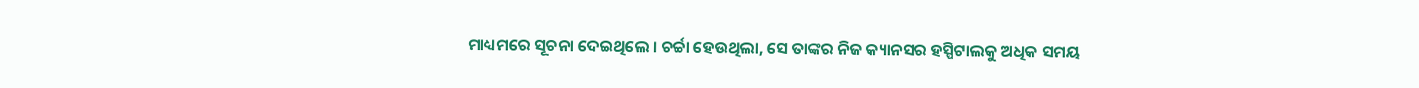ମାଧ୍ୟମରେ ସୂଚନା ଦେଇଥିଲେ । ଚର୍ଚ୍ଚା ହେଉଥିଲା, ସେ ତାଙ୍କର ନିଜ କ୍ୟାନସର ହସ୍ପିଟାଲକୁ ଅଧିକ ସମୟ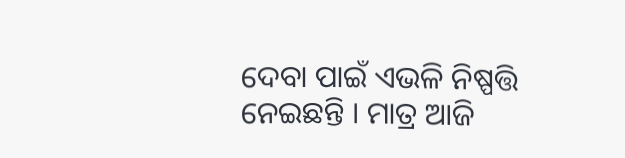ଦେବା ପାଇଁ ଏଭଳି ନିଷ୍ପତ୍ତି ନେଇଛନ୍ତି । ମାତ୍ର ଆଜି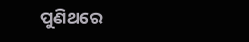ପୁଣିଥରେ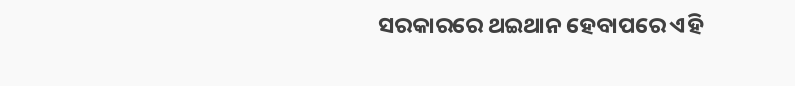ସରକାରରେ ଥଇଥାନ ହେବାପରେ ଏହି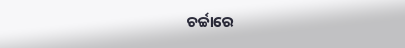ଚର୍ଚ୍ଚାରେ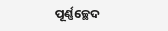ପୂର୍ଣ୍ଣଚ୍ଛେଦ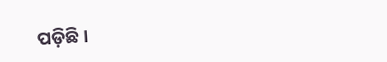ପଡ଼ିଛି ।